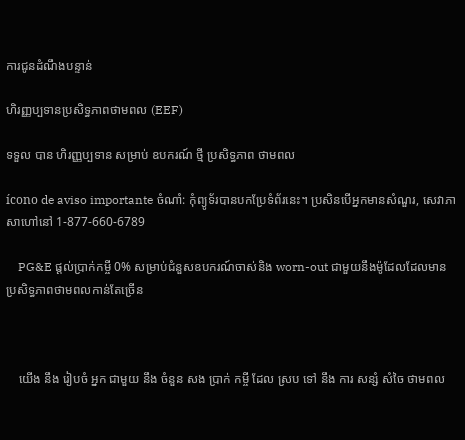ការជូនដំណឹងបន្ទាន់

ហិរញ្ញប្បទានប្រសិទ្ធភាពថាមពល (EEF)

ទទួល បាន ហិរញ្ញប្បទាន សម្រាប់ ឧបករណ៍ ថ្មី ប្រសិទ្ធភាព ថាមពល

ícono de aviso importante ចំណាំ: កុំព្យូទ័របានបកប្រែទំព័រនេះ។ ប្រសិនបើអ្នកមានសំណួរ, សេវាភាសាហៅនៅ 1-877-660-6789

    PG&E ផ្តល់ប្រាក់កម្ចី 0% សម្រាប់ជំនួសឧបករណ៍ចាស់និង worn-out ជាមួយនឹងម៉ូដែលដែលមានប្រសិទ្ធភាពថាមពលកាន់តែច្រើន



    យើង នឹង រៀបចំ អ្នក ជាមួយ នឹង ចំនួន សង ប្រាក់ កម្ចី ដែល ស្រប ទៅ នឹង ការ សន្សំ សំចៃ ថាមពល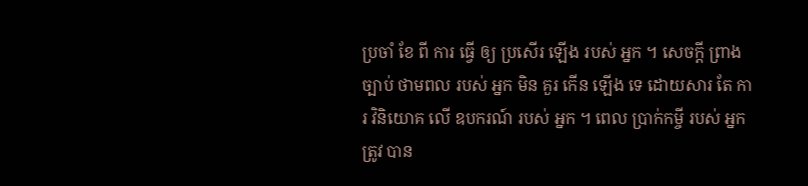ប្រចាំ ខែ ពី ការ ធ្វើ ឲ្យ ប្រសើរ ឡើង របស់ អ្នក ។ សេចក្តី ព្រាង ច្បាប់ ថាមពល របស់ អ្នក មិន គួរ កើន ឡើង ទេ ដោយសារ តែ ការ វិនិយោគ លើ ឧបករណ៍ របស់ អ្នក ។ ពេល ប្រាក់កម្ចី របស់ អ្នក ត្រូវ បាន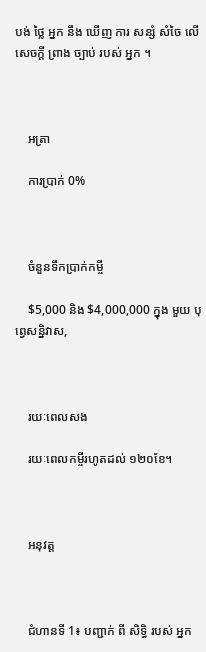បង់ ថ្លៃ អ្នក នឹង ឃើញ ការ សន្សំ សំចៃ លើ សេចក្តី ព្រាង ច្បាប់ របស់ អ្នក ។



    អត្រា

    ការប្រាក់ 0%



    ចំនួនទឹកប្រាក់កម្ចី

    $5,000 និង $4,000,000 ក្នុង មួយ បុព្វេសន្និវាស,



    រយៈពេលសង

    រយៈពេលកម្ចីរហូតដល់ ១២០ខែ។



    អនុវត្ត



    ជំហានទី 1៖ បញ្ជាក់ ពី សិទ្ធិ របស់ អ្នក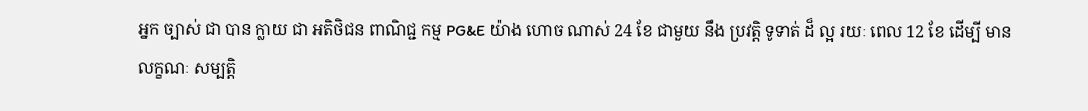អ្នក ច្បាស់ ជា បាន ក្លាយ ជា អតិថិជន ពាណិជ្ជ កម្ម PG&E យ៉ាង ហោច ណាស់ 24 ខែ ជាមួយ នឹង ប្រវត្តិ ទូទាត់ ដ៏ ល្អ រយៈ ពេល 12 ខែ ដើម្បី មាន លក្ខណៈ សម្បត្តិ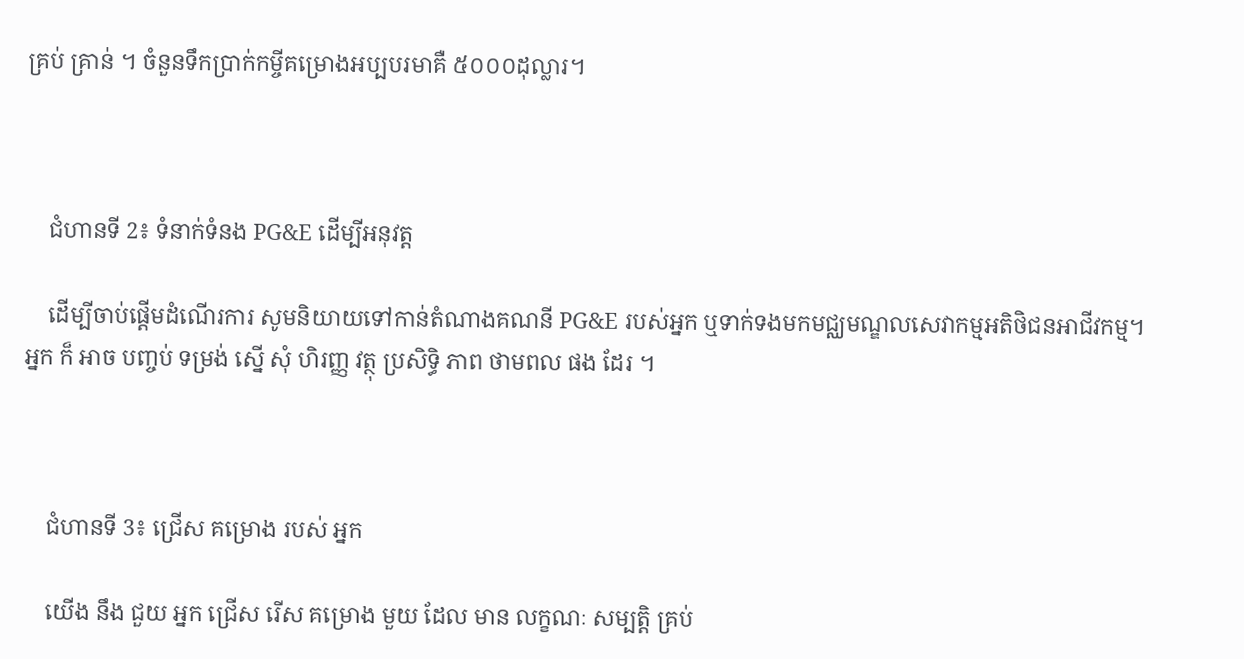គ្រប់ គ្រាន់ ។ ចំនួនទឹកប្រាក់កម្ចីគម្រោងអប្បបរមាគឺ ៥០០០ដុល្លារ។



    ជំហានទី 2៖ ទំនាក់ទំនង PG&E ដើម្បីអនុវត្ត

    ដើម្បីចាប់ផ្តើមដំណើរការ សូមនិយាយទៅកាន់តំណាងគណនី PG&E របស់អ្នក ឬទាក់ទងមកមជ្ឈមណ្ឌលសេវាកម្មអតិថិជនអាជីវកម្ម។ អ្នក ក៏ អាច បញ្ចប់ ទម្រង់ ស្នើ សុំ ហិរញ្ញ វត្ថុ ប្រសិទ្ធិ ភាព ថាមពល ផង ដែរ ។



    ជំហានទី 3៖ ជ្រើស គម្រោង របស់ អ្នក

    យើង នឹង ជួយ អ្នក ជ្រើស រើស គម្រោង មួយ ដែល មាន លក្ខណៈ សម្បត្តិ គ្រប់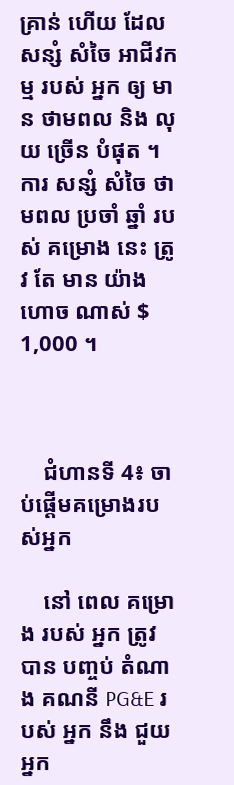គ្រាន់ ហើយ ដែល សន្សំ សំចៃ អាជីវកម្ម របស់ អ្នក ឲ្យ មាន ថាមពល និង លុយ ច្រើន បំផុត ។ ការ សន្សំ សំចៃ ថាមពល ប្រចាំ ឆ្នាំ របស់ គម្រោង នេះ ត្រូវ តែ មាន យ៉ាង ហោច ណាស់ $ 1,000 ។



    ជំហានទី 4៖ ចាប់ផ្តើមគម្រោងរបស់អ្នក

    នៅ ពេល គម្រោង របស់ អ្នក ត្រូវ បាន បញ្ចប់ តំណាង គណនី PG&E របស់ អ្នក នឹង ជួយ អ្នក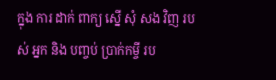ក្នុង ការ ដាក់ ពាក្យ ស្នើ សុំ សង វិញ របស់ អ្នក និង បញ្ចប់ ប្រាក់កម្ចី រប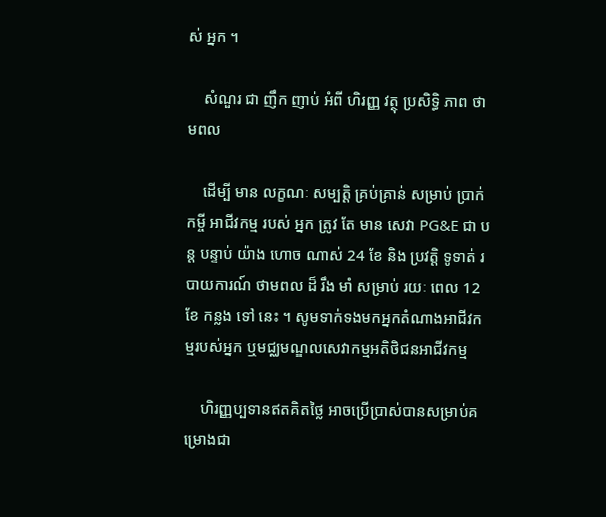ស់ អ្នក ។

    សំណួរ ជា ញឹក ញាប់ អំពី ហិរញ្ញ វត្ថុ ប្រសិទ្ធិ ភាព ថាមពល

    ដើម្បី មាន លក្ខណៈ សម្បត្តិ គ្រប់គ្រាន់ សម្រាប់ ប្រាក់កម្ចី អាជីវកម្ម របស់ អ្នក ត្រូវ តែ មាន សេវា PG&E ជា បន្ត បន្ទាប់ យ៉ាង ហោច ណាស់ 24 ខែ និង ប្រវត្តិ ទូទាត់ របាយការណ៍ ថាមពល ដ៏ រឹង មាំ សម្រាប់ រយៈ ពេល 12 ខែ កន្លង ទៅ នេះ ។ សូមទាក់ទងមកអ្នកតំណាងអាជីវកម្មរបស់អ្នក ឬមជ្ឈមណ្ឌលសេវាកម្មអតិថិជនអាជីវកម្ម

    ហិរញ្ញប្បទានឥតគិតថ្លៃ អាចប្រើប្រាស់បានសម្រាប់គម្រោងជា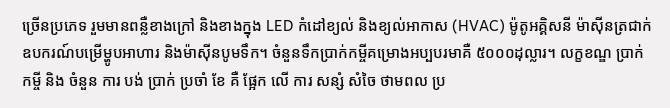ច្រើនប្រភេទ រួមមានពន្លឺខាងក្រៅ និងខាងក្នុង LED កំដៅខ្យល់ និងខ្យល់អាកាស (HVAC) ម៉ូតូអគ្គិសនី ម៉ាស៊ីនត្រជាក់ ឧបករណ៍បម្រើម្ហូបអាហារ និងម៉ាស៊ីនបូមទឹក។ ចំនួនទឹកប្រាក់កម្ចីគម្រោងអប្បបរមាគឺ ៥០០០ដុល្លារ។ លក្ខខណ្ឌ ប្រាក់ កម្ចី និង ចំនួន ការ បង់ ប្រាក់ ប្រចាំ ខែ គឺ ផ្អែក លើ ការ សន្សំ សំចៃ ថាមពល ប្រ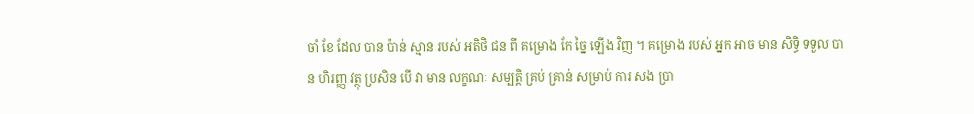ចាំ ខែ ដែល បាន ប៉ាន់ ស្មាន របស់ អតិថិ ជន ពី គម្រោង កែ ច្នៃ ឡើង វិញ ។ គម្រោង របស់ អ្នក អាច មាន សិទ្ធិ ទទួល បាន ហិរញ្ញ វត្ថុ ប្រសិន បើ វា មាន លក្ខណៈ សម្បត្តិ គ្រប់ គ្រាន់ សម្រាប់ ការ សង ប្រា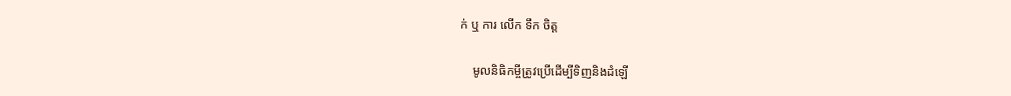ក់ ឬ ការ លើក ទឹក ចិត្ត

    មូលនិធិកម្ចីត្រូវប្រើដើម្បីទិញនិងដំឡើ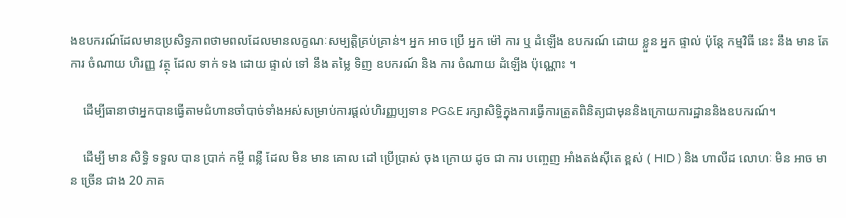ងឧបករណ៍ដែលមានប្រសិទ្ធភាពថាមពលដែលមានលក្ខណៈសម្បត្តិគ្រប់គ្រាន់។ អ្នក អាច ប្រើ អ្នក ម៉ៅ ការ ឬ ដំឡើង ឧបករណ៍ ដោយ ខ្លួន អ្នក ផ្ទាល់ ប៉ុន្តែ កម្មវិធី នេះ នឹង មាន តែ ការ ចំណាយ ហិរញ្ញ វត្ថុ ដែល ទាក់ ទង ដោយ ផ្ទាល់ ទៅ នឹង តម្លៃ ទិញ ឧបករណ៍ និង ការ ចំណាយ ដំឡើង ប៉ុណ្ណោះ ។

    ដើម្បីធានាថាអ្នកបានធ្វើតាមជំហានចាំបាច់ទាំងអស់សម្រាប់ការផ្តល់ហិរញ្ញប្បទាន PG&E រក្សាសិទ្ធិក្នុងការធ្វើការត្រួតពិនិត្យជាមុននិងក្រោយការដ្ឋាននិងឧបករណ៍។

    ដើម្បី មាន សិទ្ធិ ទទួល បាន ប្រាក់ កម្ចី ពន្លឺ ដែល មិន មាន គោល ដៅ ប្រើប្រាស់ ចុង ក្រោយ ដូច ជា ការ បញ្ចេញ អាំងតង់ស៊ីតេ ខ្ពស់ ( HID ) និង ហាលីដ លោហៈ មិន អាច មាន ច្រើន ជាង 20 ភាគ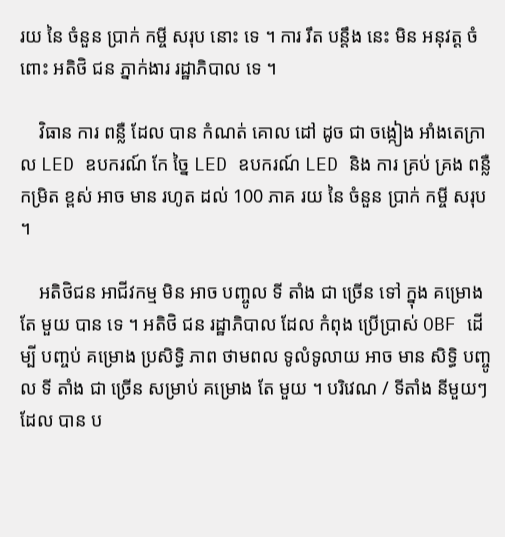រយ នៃ ចំនួន ប្រាក់ កម្ចី សរុប នោះ ទេ ។ ការ រឹត បន្តឹង នេះ មិន អនុវត្ត ចំពោះ អតិថិ ជន ភ្នាក់ងារ រដ្ឋាភិបាល ទេ ។

    វិធាន ការ ពន្លឺ ដែល បាន កំណត់ គោល ដៅ ដូច ជា ចង្កៀង អាំងតេក្រាល LED ឧបករណ៍ កែ ច្នៃ LED ឧបករណ៍ LED និង ការ គ្រប់ គ្រង ពន្លឺ កម្រិត ខ្ពស់ អាច មាន រហូត ដល់ 100 ភាគ រយ នៃ ចំនួន ប្រាក់ កម្ចី សរុប ។

    អតិថិជន អាជីវកម្ម មិន អាច បញ្ចូល ទី តាំង ជា ច្រើន ទៅ ក្នុង គម្រោង តែ មួយ បាន ទេ ។ អតិថិ ជន រដ្ឋាភិបាល ដែល កំពុង ប្រើប្រាស់ OBF ដើម្បី បញ្ចប់ គម្រោង ប្រសិទ្ធិ ភាព ថាមពល ទូលំទូលាយ អាច មាន សិទ្ធិ បញ្ចូល ទី តាំង ជា ច្រើន សម្រាប់ គម្រោង តែ មួយ ។ បរិវេណ / ទីតាំង នីមួយៗ ដែល បាន ប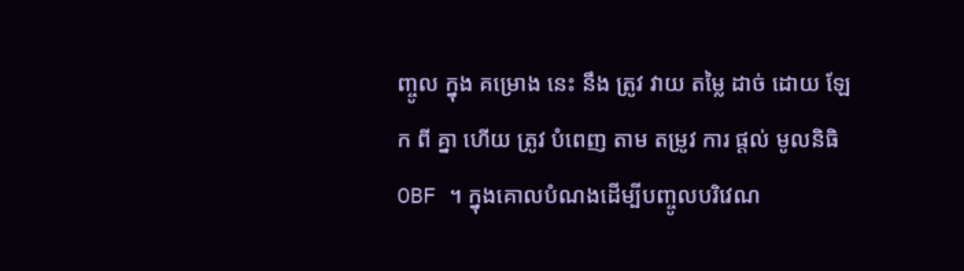ញ្ចូល ក្នុង គម្រោង នេះ នឹង ត្រូវ វាយ តម្លៃ ដាច់ ដោយ ឡែក ពី គ្នា ហើយ ត្រូវ បំពេញ តាម តម្រូវ ការ ផ្តល់ មូលនិធិ OBF ។ ក្នុងគោលបំណងដើម្បីបញ្ចូលបរិវេណ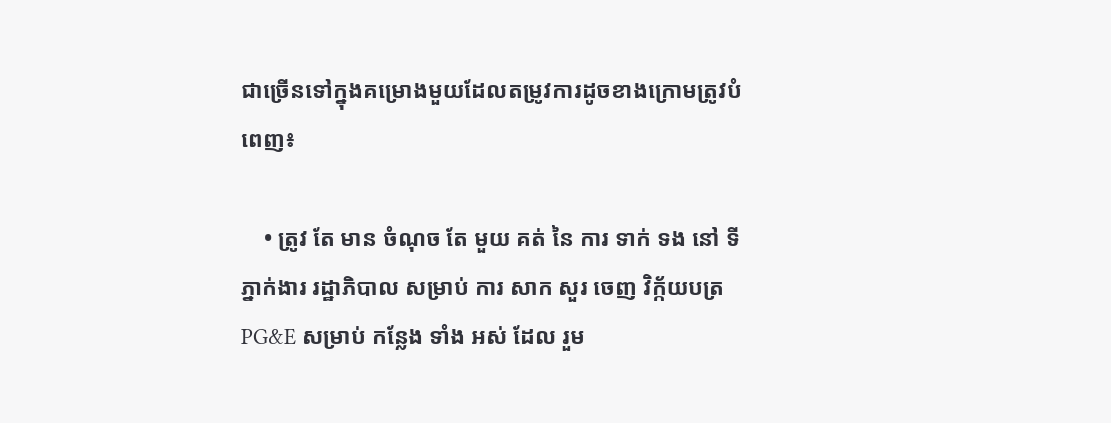ជាច្រើនទៅក្នុងគម្រោងមួយដែលតម្រូវការដូចខាងក្រោមត្រូវបំពេញ៖

    • ត្រូវ តែ មាន ចំណុច តែ មួយ គត់ នៃ ការ ទាក់ ទង នៅ ទី ភ្នាក់ងារ រដ្ឋាភិបាល សម្រាប់ ការ សាក សួរ ចេញ វិក្ក័យបត្រ PG&E សម្រាប់ កន្លែង ទាំង អស់ ដែល រួម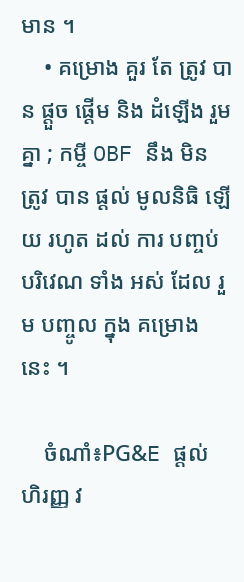មាន ។
    • គម្រោង គួរ តែ ត្រូវ បាន ផ្តួច ផ្តើម និង ដំឡើង រួម គ្នា ; កម្ចី OBF នឹង មិន ត្រូវ បាន ផ្តល់ មូលនិធិ ឡើយ រហូត ដល់ ការ បញ្ចប់ បរិវេណ ទាំង អស់ ដែល រួម បញ្ចូល ក្នុង គម្រោង នេះ ។

    ចំណាំ៖PG&E ផ្តល់ ហិរញ្ញ វ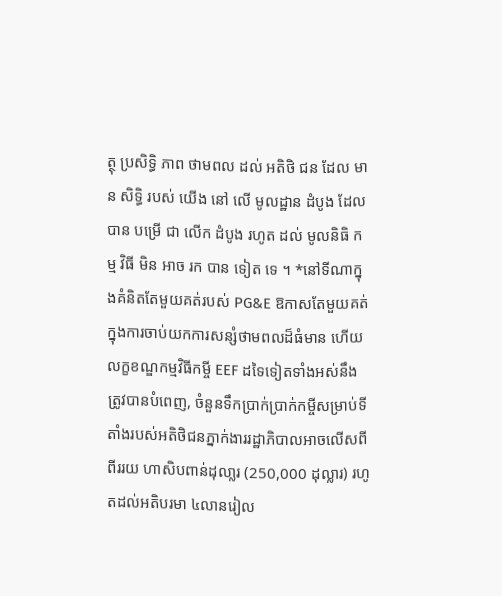ត្ថុ ប្រសិទ្ធិ ភាព ថាមពល ដល់ អតិថិ ជន ដែល មាន សិទ្ធិ របស់ យើង នៅ លើ មូលដ្ឋាន ដំបូង ដែល បាន បម្រើ ជា លើក ដំបូង រហូត ដល់ មូលនិធិ កម្ម វិធី មិន អាច រក បាន ទៀត ទេ ។ *នៅទីណាក្នុងគំនិតតែមួយគត់របស់ PG&E ឱកាសតែមួយគត់ក្នុងការចាប់យកការសន្សំថាមពលដ៏ធំមាន ហើយលក្ខខណ្ឌកម្មវិធីកម្ចី EEF ដទៃទៀតទាំងអស់នឹងត្រូវបានបំពេញ, ចំនួនទឹកប្រាក់ប្រាក់កម្ចីសម្រាប់ទីតាំងរបស់អតិថិជនភ្នាក់ងាររដ្ឋាភិបាលអាចលើសពីពីររយ ហាសិបពាន់ដុលា្លរ (250,000 ដុល្លារ) រហូតដល់អតិបរមា ៤លានរៀល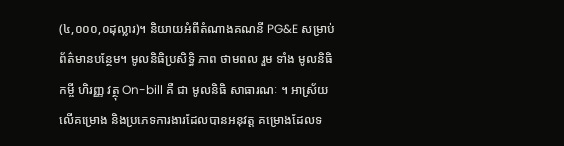(៤,០០០,០ដុល្លារ)។ និយាយអំពីតំណាងគណនី PG&E សម្រាប់ព័ត៌មានបន្ថែម។ មូលនិធិប្រសិទ្ធិ ភាព ថាមពល រួម ទាំង មូលនិធិ កម្ចី ហិរញ្ញ វត្ថុ On-bill គឺ ជា មូលនិធិ សាធារណៈ ។ អាស្រ័យលើគម្រោង និងប្រភេទការងារដែលបានអនុវត្ត គម្រោងដែលទ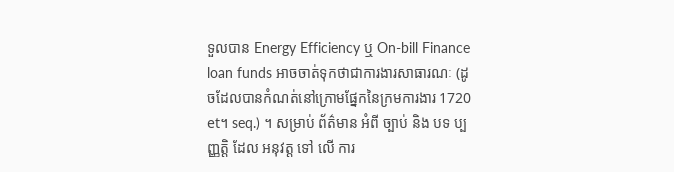ទួលបាន Energy Efficiency ឬ On-bill Finance loan funds អាចចាត់ទុកថាជាការងារសាធារណៈ (ដូចដែលបានកំណត់នៅក្រោមផ្នែកនៃក្រមការងារ 1720 et។ seq.) ។ សម្រាប់ ព័ត៌មាន អំពី ច្បាប់ និង បទ ប្បញ្ញត្តិ ដែល អនុវត្ត ទៅ លើ ការ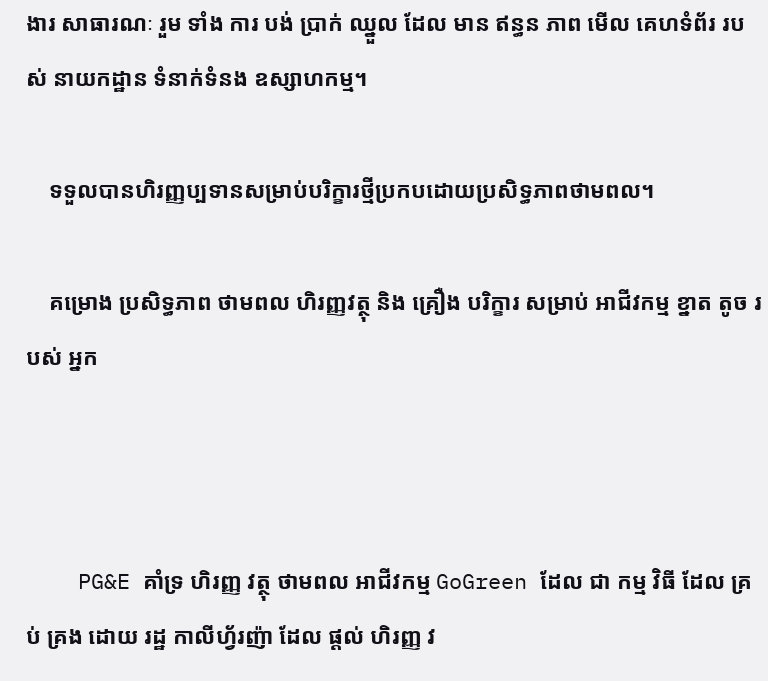ងារ សាធារណៈ រួម ទាំង ការ បង់ ប្រាក់ ឈ្នួល ដែល មាន ឥន្ធន ភាព មើល គេហទំព័រ របស់ នាយកដ្ឋាន ទំនាក់ទំនង ឧស្សាហកម្ម។

    ទទួលបានហិរញ្ញប្បទានសម្រាប់បរិក្ខារថ្មីប្រកបដោយប្រសិទ្ធភាពថាមពល។

    គម្រោង ប្រសិទ្ធភាព ថាមពល ហិរញ្ញវត្ថុ និង គ្រឿង បរិក្ខារ សម្រាប់ អាជីវកម្ម ខ្នាត តូច របស់ អ្នក



    PG&E គាំទ្រ ហិរញ្ញ វត្ថុ ថាមពល អាជីវកម្ម GoGreen ដែល ជា កម្ម វិធី ដែល គ្រប់ គ្រង ដោយ រដ្ឋ កាលីហ្វ័រញ៉ា ដែល ផ្តល់ ហិរញ្ញ វ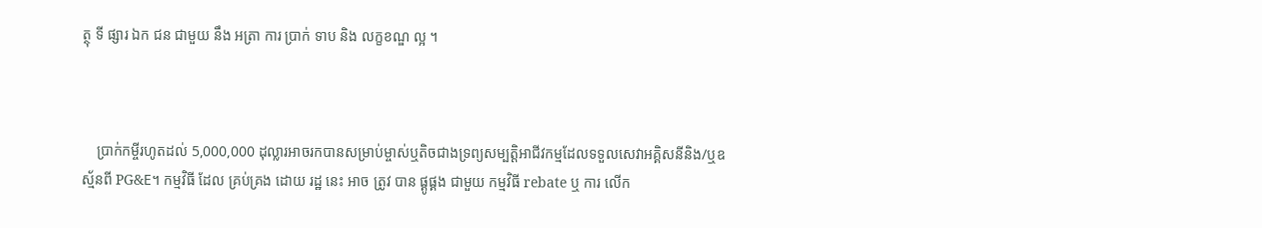ត្ថុ ទី ផ្សារ ឯក ជន ជាមួយ នឹង អត្រា ការ ប្រាក់ ទាប និង លក្ខខណ្ឌ ល្អ ។



    ប្រាក់កម្ចីរហូតដល់ 5,000,000 ដុល្លារអាចរកបានសម្រាប់ម្ចាស់ឬតិចជាងទ្រព្យសម្បត្តិអាជីវកម្មដែលទទួលសេវាអគ្គិសនីនិង/ឬឧស្ម័នពី PG&E។ កម្មវិធី ដែល គ្រប់គ្រង ដោយ រដ្ឋ នេះ អាច ត្រូវ បាន ផ្គូផ្គង ជាមួយ កម្មវិធី rebate ឬ ការ លើក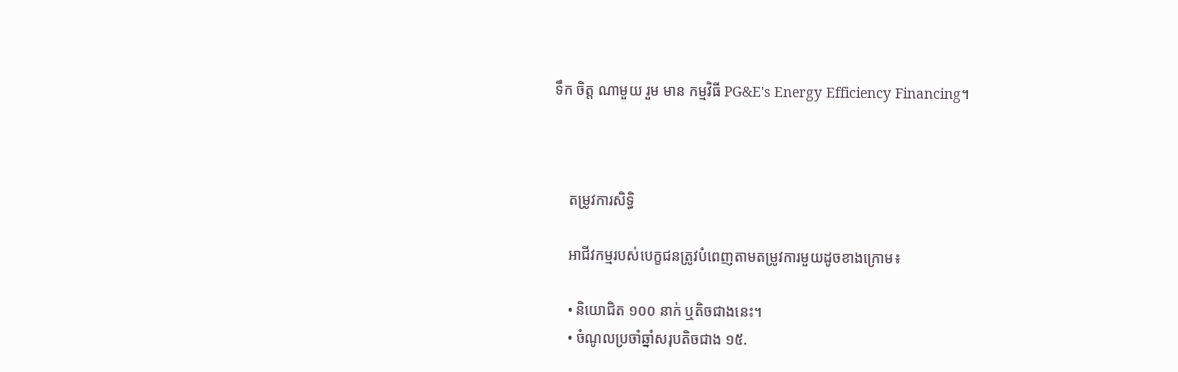ទឹក ចិត្ត ណាមួយ រួម មាន កម្មវិធី PG&E's Energy Efficiency Financing។



    តម្រូវការសិទ្ធិ

    អាជីវកម្មរបស់បេក្ខជនត្រូវបំពេញតាមតម្រូវការមួយដូចខាងក្រោម៖

    • និយោជិត ១០០ នាក់ ឬតិចជាងនេះ។
    • ចំណូលប្រចាំឆ្នាំសរុបតិចជាង ១៥.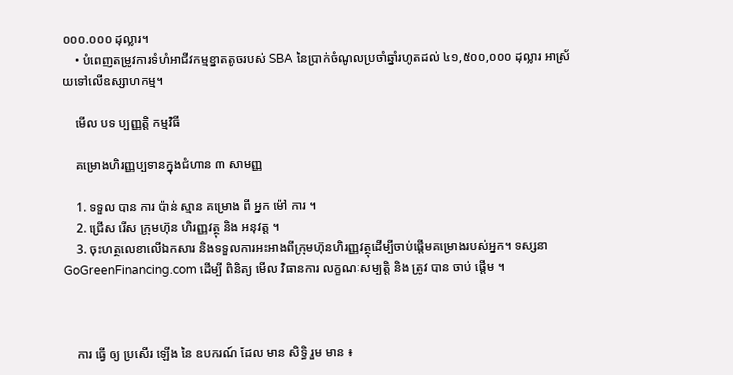០០០.០០០ ដុល្លារ។
    • បំពេញតម្រូវការទំហំអាជីវកម្មខ្នាតតូចរបស់ SBA នៃប្រាក់ចំណូលប្រចាំឆ្នាំរហូតដល់ ៤១,៥០០,០០០ ដុល្លារ អាស្រ័យទៅលើឧស្សាហកម្ម។

    មើល បទ ប្បញ្ញត្តិ កម្មវិធី

    គម្រោងហិរញ្ញប្បទានក្នុងជំហាន ៣ សាមញ្ញ

    1. ទទួល បាន ការ ប៉ាន់ ស្មាន គម្រោង ពី អ្នក ម៉ៅ ការ ។
    2. ជ្រើស រើស ក្រុមហ៊ុន ហិរញ្ញវត្ថុ និង អនុវត្ត ។
    3. ចុះហត្ថលេខាលើឯកសារ និងទទួលការអះអាងពីក្រុមហ៊ុនហិរញ្ញវត្ថុដើម្បីចាប់ផ្តើមគម្រោងរបស់អ្នក។ ទស្សនា GoGreenFinancing.com ដើម្បី ពិនិត្យ មើល វិធានការ លក្ខណៈសម្បត្តិ និង ត្រូវ បាន ចាប់ ផ្តើម ។



    ការ ធ្វើ ឲ្យ ប្រសើរ ឡើង នៃ ឧបករណ៍ ដែល មាន សិទ្ធិ រួម មាន ៖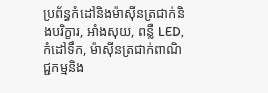ប្រព័ន្ធកំដៅនិងម៉ាស៊ីនត្រជាក់និងបរិក្ខារ, អាំងសុយ, ពន្លឺ LED, កំដៅទឹក, ម៉ាស៊ីនត្រជាក់ពាណិជ្ជកម្មនិង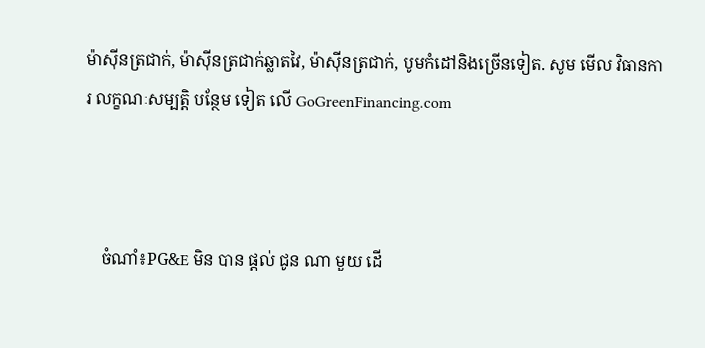ម៉ាស៊ីនត្រជាក់, ម៉ាស៊ីនត្រជាក់ឆ្លាតវៃ, ម៉ាស៊ីនត្រជាក់, បូមកំដៅនិងច្រើនទៀត. សូម មើល វិធានការ លក្ខណៈសម្បត្តិ បន្ថែម ទៀត លើ GoGreenFinancing.com



    ចំណាំ៖PG&E មិន បាន ផ្តល់ ជូន ណា មួយ ដើ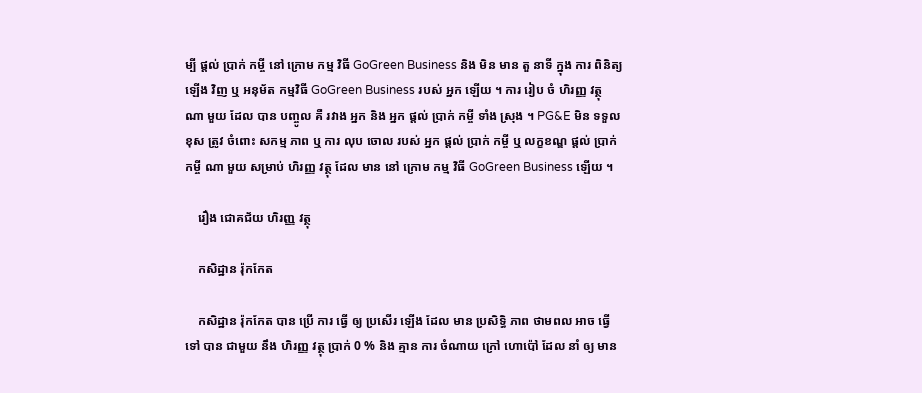ម្បី ផ្តល់ ប្រាក់ កម្ចី នៅ ក្រោម កម្ម វិធី GoGreen Business និង មិន មាន តួ នាទី ក្នុង ការ ពិនិត្យ ឡើង វិញ ឬ អនុម័ត កម្មវិធី GoGreen Business របស់ អ្នក ឡើយ ។ ការ រៀប ចំ ហិរញ្ញ វត្ថុ ណា មួយ ដែល បាន បញ្ចូល គឺ រវាង អ្នក និង អ្នក ផ្តល់ ប្រាក់ កម្ចី ទាំង ស្រុង ។ PG&E មិន ទទួល ខុស ត្រូវ ចំពោះ សកម្ម ភាព ឬ ការ លុប ចោល របស់ អ្នក ផ្តល់ ប្រាក់ កម្ចី ឬ លក្ខខណ្ឌ ផ្តល់ ប្រាក់ កម្ចី ណា មួយ សម្រាប់ ហិរញ្ញ វត្ថុ ដែល មាន នៅ ក្រោម កម្ម វិធី GoGreen Business ឡើយ ។

    រឿង ជោគជ័យ ហិរញ្ញ វត្ថុ

    កសិដ្ឋាន រ៉ុកកែត

    កសិដ្ឋាន រ៉ុកកែត បាន ប្រើ ការ ធ្វើ ឲ្យ ប្រសើរ ឡើង ដែល មាន ប្រសិទ្ធិ ភាព ថាមពល អាច ធ្វើ ទៅ បាន ជាមួយ នឹង ហិរញ្ញ វត្ថុ ប្រាក់ 0 % និង គ្មាន ការ ចំណាយ ក្រៅ ហោប៉ៅ ដែល នាំ ឲ្យ មាន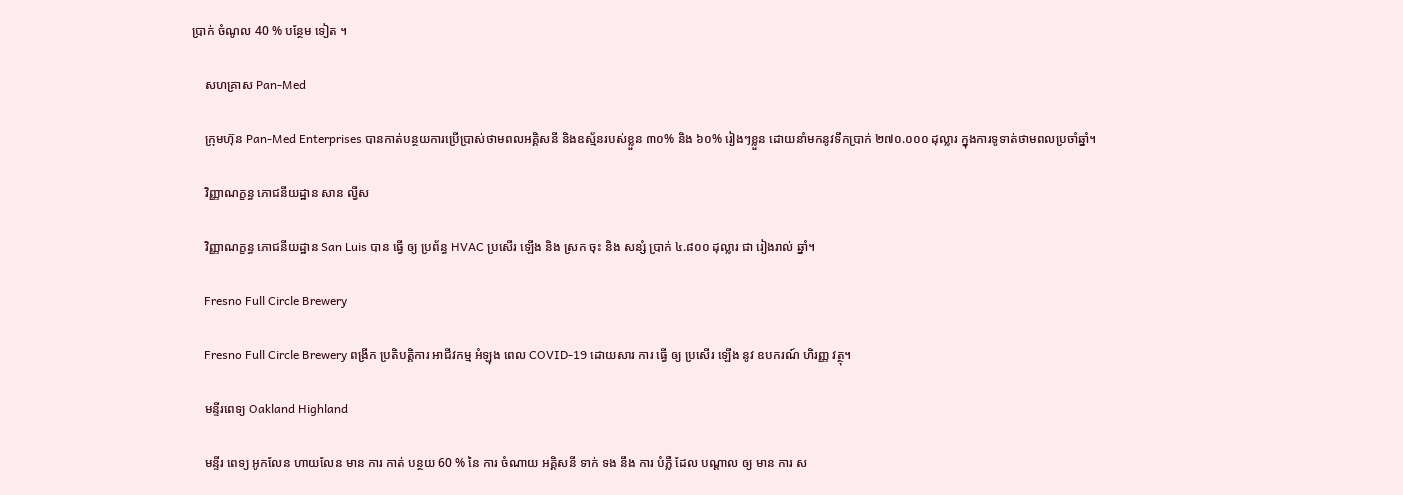ប្រាក់ ចំណូល 40 % បន្ថែម ទៀត ។

    សហគ្រាស Pan-Med

    ក្រុមហ៊ុន Pan-Med Enterprises បានកាត់បន្ថយការប្រើប្រាស់ថាមពលអគ្គិសនី និងឧស្ម័នរបស់ខ្លួន ៣០% និង ៦០% រៀងៗខ្លួន ដោយនាំមកនូវទឹកប្រាក់ ២៧០.០០០ ដុល្លារ ក្នុងការទូទាត់ថាមពលប្រចាំឆ្នាំ។

    វិញ្ញាណក្ខន្ធ ភោជនីយដ្ឋាន សាន ល្វីស

    វិញ្ញាណក្ខន្ធ ភោជនីយដ្ឋាន San Luis បាន ធ្វើ ឲ្យ ប្រព័ន្ធ HVAC ប្រសើរ ឡើង និង ស្រក ចុះ និង សន្សំ ប្រាក់ ៤.៨០០ ដុល្លារ ជា រៀងរាល់ ឆ្នាំ។

    Fresno Full Circle Brewery

    Fresno Full Circle Brewery ពង្រីក ប្រតិបត្តិការ អាជីវកម្ម អំឡុង ពេល COVID-19 ដោយសារ ការ ធ្វើ ឲ្យ ប្រសើរ ឡើង នូវ ឧបករណ៍ ហិរញ្ញ វត្ថុ។

    មន្ទីរពេទ្យ Oakland Highland

    មន្ទីរ ពេទ្យ អូកលែន ហាយលែន មាន ការ កាត់ បន្ថយ 60 % នៃ ការ ចំណាយ អគ្គិសនី ទាក់ ទង នឹង ការ បំភ្លឺ ដែល បណ្តាល ឲ្យ មាន ការ ស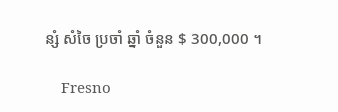ន្សំ សំចៃ ប្រចាំ ឆ្នាំ ចំនួន $ 300,000 ។

    Fresno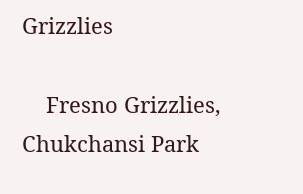Grizzlies

    Fresno Grizzlies, Chukchansi Park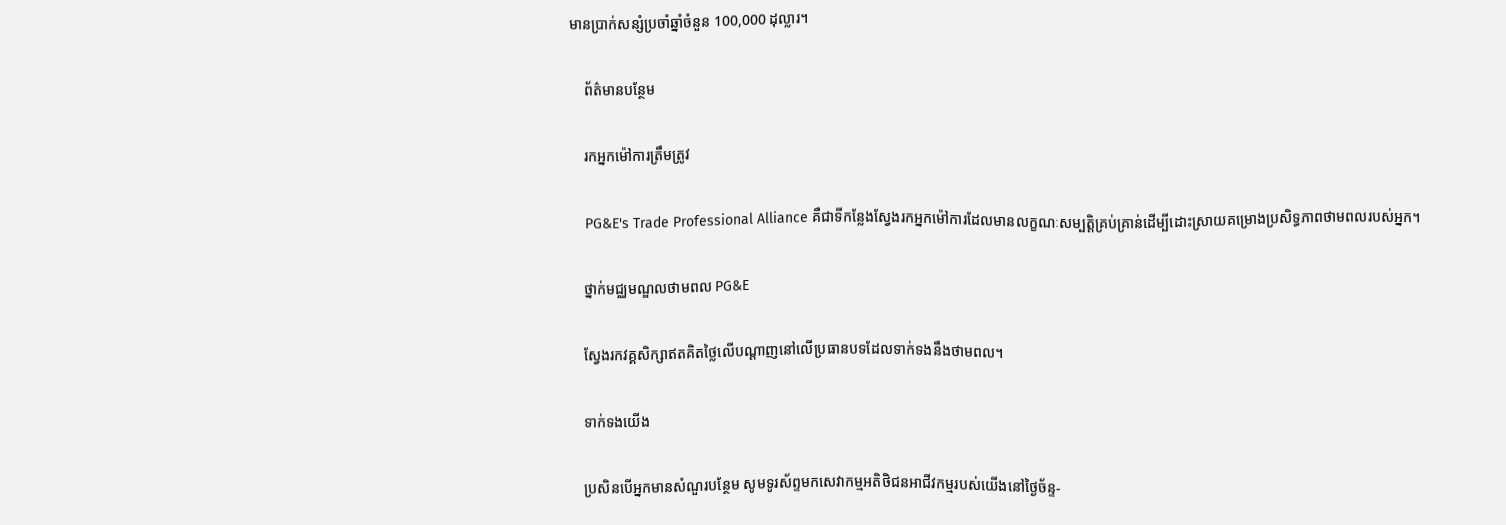មានប្រាក់សន្សំប្រចាំឆ្នាំចំនួន 100,000 ដុល្លារ។

    ព័ត៌មានបន្ថែម

    រកអ្នកម៉ៅការត្រឹមត្រូវ

    PG&E's Trade Professional Alliance គឺជាទីកន្លែងស្វែងរកអ្នកម៉ៅការដែលមានលក្ខណៈសម្បត្តិគ្រប់គ្រាន់ដើម្បីដោះស្រាយគម្រោងប្រសិទ្ធភាពថាមពលរបស់អ្នក។

    ថ្នាក់មជ្ឈមណ្ឌលថាមពល PG&E

    ស្វែងរកវគ្គសិក្សាឥតគិតថ្លៃលើបណ្តាញនៅលើប្រធានបទដែលទាក់ទងនឹងថាមពល។

    ទាក់ទងយើង

    ប្រសិនបើអ្នកមានសំណួរបន្ថែម សូមទូរស័ព្ទមកសេវាកម្មអតិថិជនអាជីវកម្មរបស់យើងនៅថ្ងៃច័ន្ទ-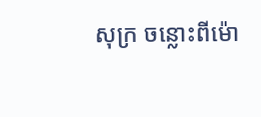សុក្រ ចន្លោះពីម៉ោ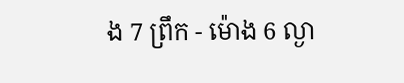ង 7 ព្រឹក - ម៉ោង 6 ល្ងា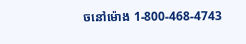ចនៅម៉ោង 1-800-468-4743